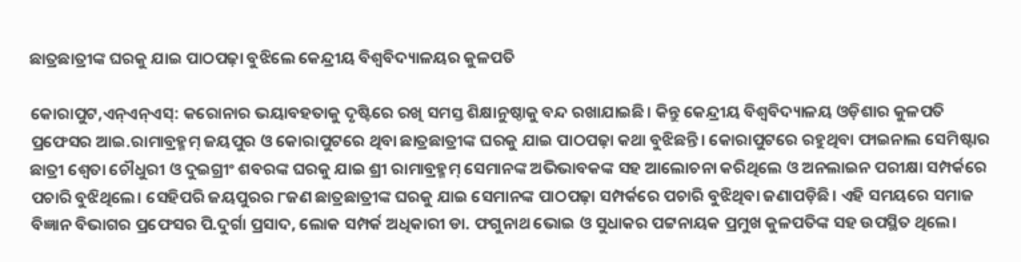ଛାତ୍ରଛାତ୍ରୀଙ୍କ ଘରକୁ ଯାଇ ପାଠପଢ଼ା ବୁଝିଲେ କେନ୍ଦ୍ରୀୟ ବିଶ୍ୱବିଦ୍ୟାଳୟର କୁଳପତି

କୋରାପୁଟ,ଏନ୍ଏନ୍ଏସ୍: କରୋନାର ଭୟାବହତାକୁ ଦୃଷ୍ଟିରେ ରଖି ସମସ୍ତ ଶିକ୍ଷାନୁଷ୍ଠାକୁ ବନ୍ଦ ରଖାଯାଇଛି। କିନ୍ତୁ କେନ୍ଦ୍ରୀୟ ବିଶ୍ୱବିଦ୍ୟାଳୟ ଓଡ଼ିଶାର କୁଳପତି ପ୍ରଫେସର ଆଇ.ରାମାବ୍ରହ୍ମମ୍ ଜୟପୁର ଓ କୋରାପୁଟରେ ଥିବା ଛାତ୍ରଛାତ୍ରୀଙ୍କ ଘରକୁ ଯାଇ ପାଠପଢ଼ା କଥା ବୁଝିଛନ୍ତି। କୋରାପୁଟରେ ରହୁଥିବା ଫାଇନାଲ ସେମିଷ୍ଟାର ଛାତ୍ରୀ ଶ୍ୱେତା ଚୌଧୁରୀ ଓ ଦୁଇଗ୍ରୀଂ ଶବରଙ୍କ ଘରକୁ ଯାଇ ଶ୍ରୀ ରାମାବ୍ରହ୍ମମ୍ ସେମାନଙ୍କ ଅଭିଭାବକଙ୍କ ସହ ଆଲୋଚନା କରିଥିଲେ ଓ ଅନଲାଇନ ପରୀକ୍ଷା ସମ୍ପର୍କରେ ପଚାରି ବୁଝିଥିଲେ। ସେହିପରି ଜୟପୁରର ୮ଜଣ ଛାତ୍ରଛାତ୍ରୀଙ୍କ ଘରକୁ ଯାଇ ସେମାନଙ୍କ ପାଠପଢ଼ା ସମ୍ପର୍କରେ ପଚାରି ବୁଝିଥିବା ଜଣାପଡ଼ିଛି। ଏହି ସମୟରେ ସମାଜ ବିଜ୍ଞାନ ବିଭାଗର ପ୍ରଫେସର ପି.ଦୁର୍ଗା ପ୍ରସାଦ, ଲୋକ ସମ୍ପର୍କ ଅଧିକାରୀ ଡା. ଫଗୁନାଥ ଭୋଇ ଓ ସୁଧାକର ପଟ୍ଟନାୟକ ପ୍ରମୁଖ କୁଳପତିଙ୍କ ସହ ଉପସ୍ଥିତ ଥିଲେ।